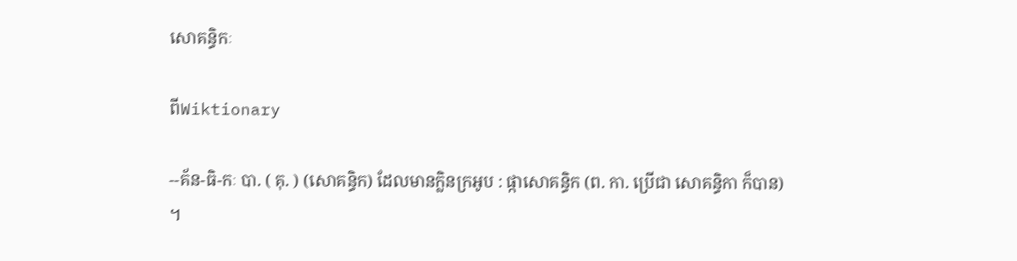សោគន្ធិកៈ

ពីWiktionary

--គ័ន-ធិ-កៈ បា. ( គុ. ) (សោគន្ធិក) ដែលមានក្លិនក្រអូប : ផ្កាសោគន្ធិក (ព. កា. ប្រើជា សោគន្ធិកា ក៏បាន) ។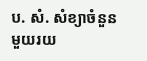ប. សំ. សំខ្យាចំនួនមួយរយ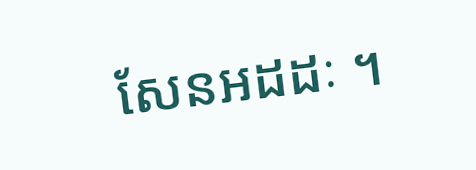សែនអដដៈ ។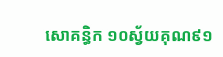សោគន្ធិក ១០ស្វ័យគុណ៩១